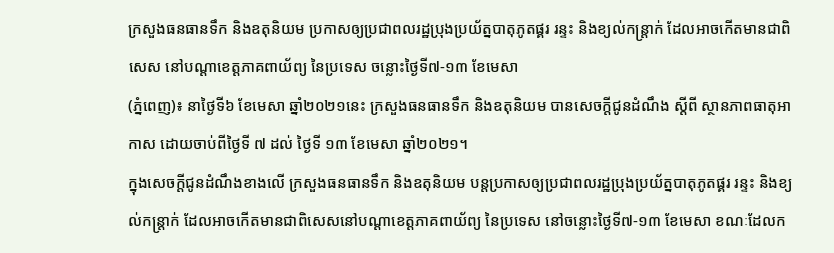ក្រសួងធនធានទឹក និងឧតុនិយម ប្រកាសឲ្យប្រជាពលរដ្ឋប្រុងប្រយ័ត្នបាតុភូតផ្គរ រន្ទះ និងខ្យល់កន្ត្រាក់ ដែលអាចកើតមានជាពិសេស នៅបណ្តាខេត្តភាគពាយ័ព្យ នៃប្រទេស ចន្លោះថ្ងៃទី៧-១៣ ខែមេសា
(ភ្នំពេញ)៖ នាថ្ងៃទី៦ ខែមេសា ឆ្នាំ២០២១នេះ ក្រសួងធនធានទឹក និងឧតុនិយម បានសេចក្តីជូនដំណឹង ស្តីពី ស្ថានភាពធាតុអាកាស ដោយចាប់ពីថ្ងៃទី ៧ ដល់ ថ្ងៃទី ១៣ ខែមេសា ឆ្នាំ២០២១។
ក្នុងសេចក្តីជូនដំណឹងខាងលើ ក្រសួងធនធានទឹក និងឧតុនិយម បន្តប្រកាសឲ្យប្រជាពលរដ្ឋប្រុងប្រយ័ត្នបាតុភូតផ្គរ រន្ទះ និងខ្យល់កន្ត្រាក់ ដែលអាចកើតមានជាពិសេសនៅបណ្តាខេត្តភាគពាយ័ព្យ នៃប្រទេស នៅចន្លោះថ្ងៃទី៧-១៣ ខែមេសា ខណៈដែលក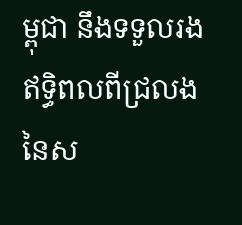ម្ពុជា នឹងទទួលរងឥទ្ធិពលពីជ្រលងនៃស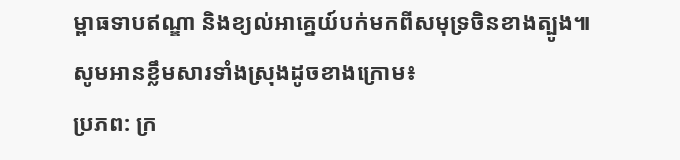ម្ពាធទាបឥណ្ឌា និងខ្យល់អាគ្នេយ៍បក់មកពីសមុទ្រចិនខាងត្បូង៕
សូមអានខ្លឹមសារទាំងស្រុងដូចខាងក្រោម៖
ប្រភព: ក្រ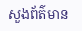សួងព័ត៌មាន